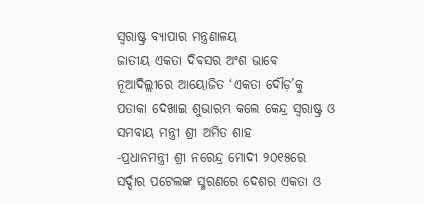ସ୍ଵରାଷ୍ଟ୍ର ବ୍ୟାପାର ମନ୍ତ୍ରଣାଳୟ
ଜାତୀୟ ଏକତା ଦିବସର ଅଂଶ ଭାବେ ନୂଆଦିଲ୍ଲୀରେ ଆୟୋଜିତ ‘ଏକତା ଦୌଡ଼’କୁ ପତାକା ଦେଖାଇ ଶୁଭାରମ୍ଭ କଲେ କେନ୍ଦ୍ର ସ୍ୱରାଷ୍ଟ୍ର ଓ ସମବାୟ ମନ୍ତ୍ରୀ ଶ୍ରୀ ଅମିତ ଶାହ
-ପ୍ରଧାନମନ୍ତ୍ରୀ ଶ୍ରୀ ନରେନ୍ଦ୍ର ମୋଦୀ ୨୦୧୫ରେ ସର୍ଦ୍ଦାର ପଟେଲଙ୍କ ସ୍ମରଣରେ ଦେଶର ଏକତା ଓ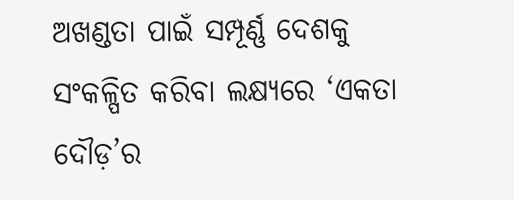ଅଖଣ୍ଡତା ପାଇଁ ସମ୍ପୂର୍ଣ୍ଣ ଦେଶକୁ ସଂକଳ୍ପିତ କରିବା ଲକ୍ଷ୍ୟରେ ‘ଏକତା ଦୌଡ଼’ର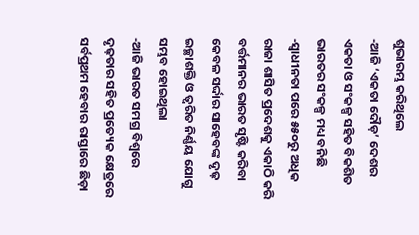ଶୁଭାରମ୍ଭ କରିଥିଲେ
-ଆଜି ‘ଏକତା ଦୌଡ଼’ ଦେଶର ଏକତା ଓ ସଂକଳ୍ପ ସହିତ ବିକଶିତ ଭାରତର ସଂକଳ୍ପ ମଧ୍ୟ ବନିଛି
-ସ୍ୱାଧୀନତା ପରେ ୫୫୦ରୁ ଅଧିକ ରାଜା ଶାସିତ ପ୍ରଦେଶକୁ ଏକାଠି କରି ବର୍ତ୍ତମାନର ଭାରତ ସୃଷ୍ଟି କରିବା କେବଳ ସର୍ଦ୍ଦାର ସାହେବଙ୍କ ଦୃଢ଼ ଇଚ୍ଛାଶକ୍ତି ଓ ତ୍ୱରିତ ନିର୍ଣ୍ଣୟ ଯୋଗୁ ସମ୍ଭବ ହୋଇଥିଲା
-ଆଜି ଭାରତ ସମଗ୍ର ବିଶ୍ୱରେ ଦୃଢ଼ତାର ସହିତ ପ୍ରତ୍ୟେକ କ୍ଷେତ୍ରରେ ସର୍ବପ୍ରଥମ ହେବାର ରାସ୍ତାରେ ଛିଡ଼ା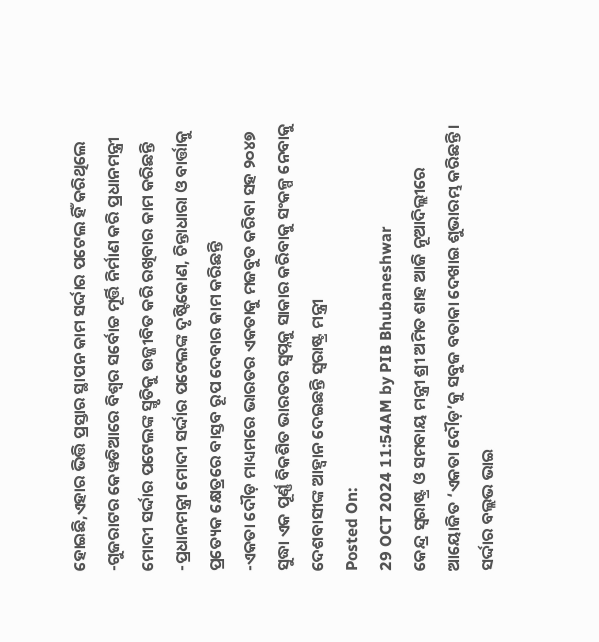ହୋଇଛି,ଏହାର ଭିତ୍ତି ପ୍ରସ୍ତାର ସ୍ଥାପନ କାମ ସର୍ଦ୍ଦାର ପଟେଲ ହିଁ କରିଥିଲେ
-ଗୁଜରାଟର କେୱଡିଆରେ ବିଶ୍ୱର ସର୍ବୋଚ୍ଚ ମୂର୍ତ୍ତି ନିର୍ମାଣ କରି ପ୍ରଧାନମନ୍ତ୍ରୀ ମୋଦୀ ସର୍ଦ୍ଦାର ପଟେଲଙ୍କ ସ୍ମୃତିକୁ ଉଜ୍ଜୀବିତ କରି ରଖିବାର କାମ କରିଛନ୍ତି
-ପ୍ରଧାନମନ୍ତ୍ରୀ ମୋଦୀ ସର୍ଦ୍ଦାର ପଟେଲଙ୍କ ଦୃଷ୍ଟିକୋଣ, ଚିନ୍ତାଧାରା ଓ ବାର୍ତ୍ତାକୁ ପ୍ରତ୍ୟେକ କ୍ଷେତ୍ରରେ ବାସ୍ତବ ରୂପ ଦେବାର କାମ କରିଛନ୍ତି
-ଏକତା ଦୌଡ଼ ମାଧ୍ୟମରେ ଭାରତର ଏକତାକୁ ମଜବୁତ କରିବା ସହ ୨୦୪୭ ସୁଦ୍ଧା ଏକ ପୂର୍ଣ୍ଣ ବିକଶିତ ଭାରତର ସ୍ୱପ୍ନକୁ ସାକାର କରିବାକୁ ସଂକଳ୍ପ ନେବାକୁ ଦେଶବାସୀଙ୍କ ଆହ୍ୱାନ ଦେଇଛନ୍ତି ସ୍ୱରାଷ୍ଟ୍ର ମନ୍ତ୍ରୀ
Posted On:
29 OCT 2024 11:54AM by PIB Bhubaneshwar
କେନ୍ଦ୍ର ସ୍ୱରାଷ୍ଟ୍ର ଓ ସମବାୟ ମନ୍ତ୍ରୀ ଶ୍ରୀ ଅମିତ ଶାହ ଆଜି ନୂଆଦିଲ୍ଲୀରେ ଆୟୋଜିତ ‘ଏକତା ଦୌଡ଼’କୁ ସବୁଜ ବତାକା ଦେଖାଇ ଶୁଭାରମ୍ଭ କରିଛନ୍ତି । ସର୍ଦ୍ଦାର ବଲ୍ଲଭ ଭାଇ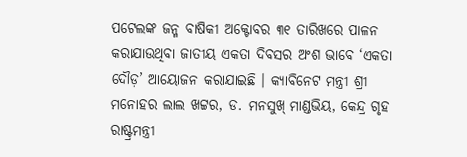ପଟେଲଙ୍କ ଜନ୍ମ ବାଷିକୀ ଅକ୍ଟୋବର ୩୧ ତାରିଖରେ ପାଳନ କରାଯାଉଥିବା ଜାତୀୟ ଏକତା ଦିବସର ଅଂଶ ଭାବେ ‘ଏକତା ଦୌଡ଼’ ଆୟୋଜନ କରାଯାଇଛି । କ୍ୟାବିନେଟ ମନ୍ତ୍ରୀ ଶ୍ରୀ ମନୋହର ଲାଲ ଖଟ୍ଟର, ଡ. ମନସୁଖ୍ ମାଣ୍ଡଭିୟ, କେନ୍ଦ୍ର ଗୃହ ରାଷ୍ଟ୍ରମନ୍ତ୍ରୀ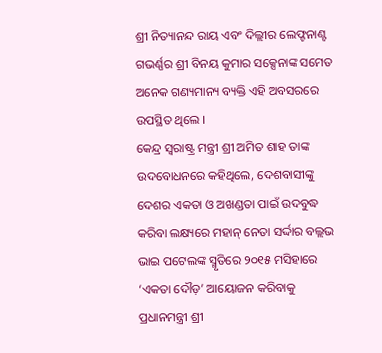ଶ୍ରୀ ନିତ୍ୟାନନ୍ଦ ରାୟ ଏବଂ ଦିଲ୍ଲୀର ଲେଫ୍ଟନାଣ୍ଟ ଗଭର୍ଣ୍ଣର ଶ୍ରୀ ବିନୟ କୁମାର ସକ୍ସେନାଙ୍କ ସମେତ ଅନେକ ଗଣ୍ୟମାନ୍ୟ ବ୍ୟକ୍ତି ଏହି ଅବସରରେ ଉପସ୍ଥିତ ଥିଲେ ।
କେନ୍ଦ୍ର ସ୍ୱରାଷ୍ଟ୍ର ମନ୍ତ୍ରୀ ଶ୍ରୀ ଅମିତ ଶାହ ତାଙ୍କ ଉଦବୋଧନରେ କହିଥିଲେ, ଦେଶବାସୀଙ୍କୁ ଦେଶର ଏକତା ଓ ଅଖଣ୍ଡତା ପାଇଁ ଉଦବୁଦ୍ଧ କରିବା ଲକ୍ଷ୍ୟରେ ମହାନ୍ ନେତା ସର୍ଦ୍ଦାର ବଲ୍ଲଭ ଭାଇ ପଟେଲଙ୍କ ସ୍ମୃତିରେ ୨୦୧୫ ମସିହାରେ ‘ଏକତା ଦୌଡ଼’ ଆୟୋଜନ କରିବାକୁ ପ୍ରଧାନମନ୍ତ୍ରୀ ଶ୍ରୀ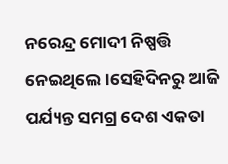ନରେନ୍ଦ୍ର ମୋଦୀ ନିଷ୍ପତ୍ତି ନେଇଥିଲେ ।ସେହିଦିନରୁ ଆଜି ପର୍ଯ୍ୟନ୍ତ ସମଗ୍ର ଦେଶ ଏକତା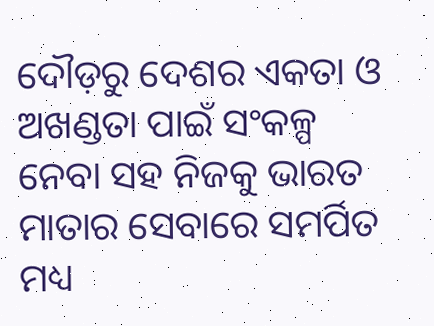ଦୌଡ଼ରୁ ଦେଶର ଏକତା ଓ ଅଖଣ୍ଡତା ପାଇଁ ସଂକଳ୍ପ ନେବା ସହ ନିଜକୁ ଭାରତ ମାତାର ସେବାରେ ସମର୍ପିତ ମଧ୍ୟ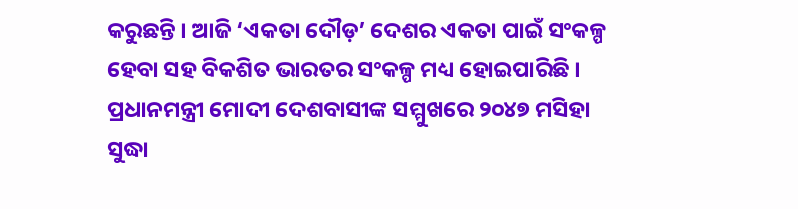କରୁଛନ୍ତି । ଆଜି ‘ଏକତା ଦୌଡ଼’ ଦେଶର ଏକତା ପାଇଁ ସଂକଳ୍ପ ହେବା ସହ ବିକଶିତ ଭାରତର ସଂକଳ୍ପ ମଧ୍ୟ ହୋଇପାରିଛି । ପ୍ରଧାନମନ୍ତ୍ରୀ ମୋଦୀ ଦେଶବାସୀଙ୍କ ସମ୍ମୁଖରେ ୨୦୪୭ ମସିହା ସୁଦ୍ଧା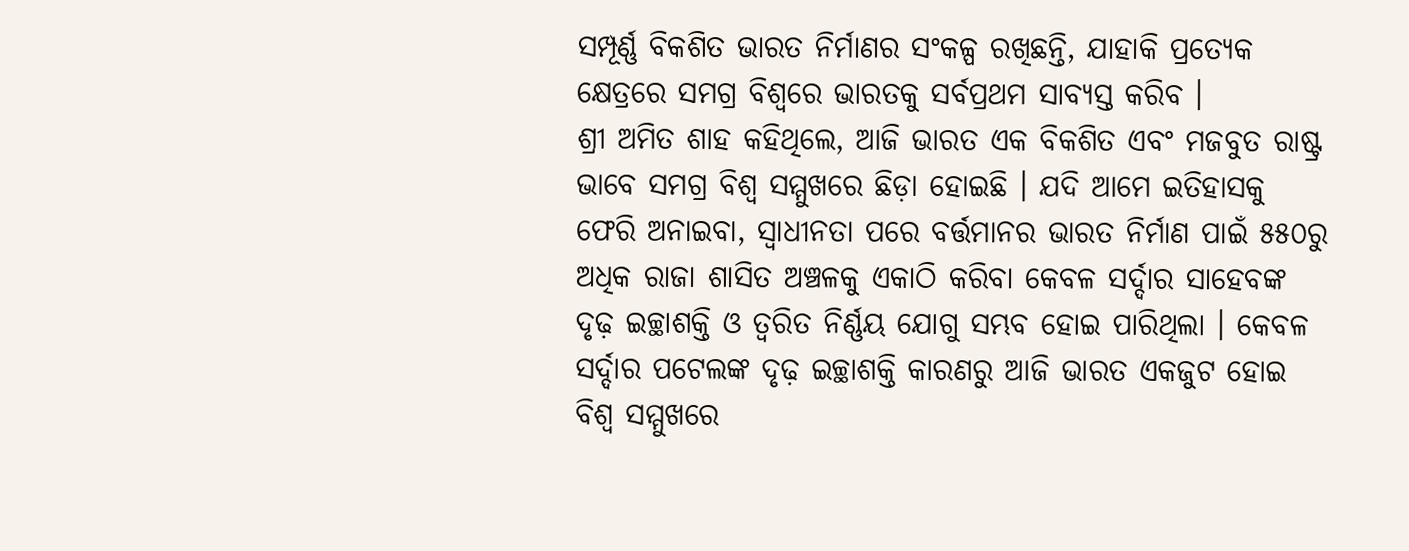ସମ୍ପୂର୍ଣ୍ଣ ବିକଶିତ ଭାରତ ନିର୍ମାଣର ସଂକଳ୍ପ ରଖିଛନ୍ତି, ଯାହାକି ପ୍ରତ୍ୟେକ କ୍ଷେତ୍ରରେ ସମଗ୍ର ବିଶ୍ୱରେ ଭାରତକୁ ସର୍ବପ୍ରଥମ ସାବ୍ୟସ୍ତ କରିବ ।
ଶ୍ରୀ ଅମିତ ଶାହ କହିଥିଲେ, ଆଜି ଭାରତ ଏକ ବିକଶିତ ଏବଂ ମଜବୁତ ରାଷ୍ଟ୍ର ଭାବେ ସମଗ୍ର ବିଶ୍ୱ ସମ୍ମୁଖରେ ଛିଡ଼ା ହୋଇଛି । ଯଦି ଆମେ ଇତିହାସକୁ ଫେରି ଅନାଇବା, ସ୍ୱାଧୀନତା ପରେ ବର୍ତ୍ତମାନର ଭାରତ ନିର୍ମାଣ ପାଇଁ ୫୫୦ରୁ ଅଧିକ ରାଜା ଶାସିତ ଅଞ୍ଚଳକୁ ଏକାଠି କରିବା କେବଳ ସର୍ଦ୍ଦାର ସାହେବଙ୍କ ଦୃଢ଼ ଇଚ୍ଛାଶକ୍ତି ଓ ତ୍ୱରିତ ନିର୍ଣ୍ଣୟ ଯୋଗୁ ସମ୍ଭବ ହୋଇ ପାରିଥିଲା । କେବଳ ସର୍ଦ୍ଦାର ପଟେଲଙ୍କ ଦୃଢ଼ ଇଚ୍ଛାଶକ୍ତି କାରଣରୁ ଆଜି ଭାରତ ଏକଜୁଟ ହୋଇ ବିଶ୍ୱ ସମ୍ମୁଖରେ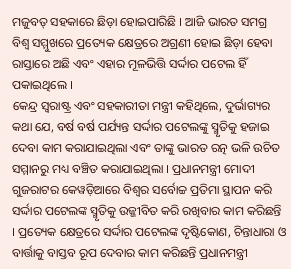ମଜୁବତ୍ ସହକାରେ ଛିଡ଼ା ହୋଇପାରିଛି । ଆଜି ଭାରତ ସମଗ୍ର ବିଶ୍ୱ ସମ୍ମୁଖରେ ପ୍ରତ୍ୟେକ କ୍ଷେତ୍ରରେ ଅଗ୍ରଣୀ ହୋଇ ଛିଡ଼ା ହେବା ରାସ୍ତାରେ ଅଛି ଏବଂ ଏହାର ମୂଳଭିତ୍ତି ସର୍ଦ୍ଦାର ପଟେଲ ହିଁ ପକାଇଥିଲେ ।
କେନ୍ଦ୍ର ସ୍ୱରାଷ୍ଟ୍ର ଏବଂ ସହକାରୀତା ମନ୍ତ୍ରୀ କହିଥିଲେ, ଦୁର୍ଭାଗ୍ୟର କଥା ଯେ, ବର୍ଷ ବର୍ଷ ପର୍ଯ୍ୟନ୍ତ ସର୍ଦ୍ଦାର ପଟେଲଙ୍କୁ ସ୍ମୃତିକୁ ହଜାଇ ଦେବା କାମ କରାଯାଇଥିଲା ଏବଂ ତାଙ୍କୁ ଭାରତ ରତ୍ନ ଭଳି ଉଚିତ ସମ୍ମାନରୁ ମଧ୍ୟ ବଞ୍ଚିତ କରାଯାଇଥିଲା । ପ୍ରଧାନମନ୍ତ୍ରୀ ମୋଦୀ ଗୁଜରାଟର କେୱଡ଼ିଆରେ ବିଶ୍ୱର ସର୍ବୋଚ୍ଚ ପ୍ରତିମା ସ୍ଥାପନ କରି ସର୍ଦ୍ଦାର ପଟେଲଙ୍କ ସ୍ମୃତିକୁ ଉଜ୍ଜୀବିତ କରି ରଖିବାର କାମ କରିଛନ୍ତି । ପ୍ରତ୍ୟେକ କ୍ଷେତ୍ରରେ ସର୍ଦ୍ଦାର ପଟେଲଙ୍କ ଦୃଷ୍ଟିକୋଣ, ଚିନ୍ତାଧାରା ଓ ବାର୍ତ୍ତାକୁ ବାସ୍ତବ ରୂପ ଦେବାର କାମ କରିଛନ୍ତି ପ୍ରଧାନମନ୍ତ୍ରୀ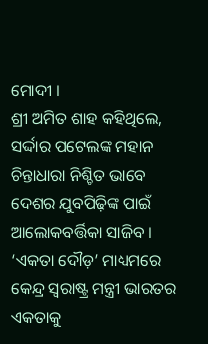ମୋଦୀ ।
ଶ୍ରୀ ଅମିତ ଶାହ କହିଥିଲେ, ସର୍ଦ୍ଦାର ପଟେଲଙ୍କ ମହାନ ଚିନ୍ତାଧାରା ନିଶ୍ଚିତ ଭାବେ ଦେଶର ଯୁବପିଢ଼ିଙ୍କ ପାଇଁ ଆଲୋକବର୍ତ୍ତିକା ସାଜିବ । ‘ଏକତା ଦୌଡ଼’ ମାଧ୍ୟମରେ କେନ୍ଦ୍ର ସ୍ୱରାଷ୍ଟ୍ର ମନ୍ତ୍ରୀ ଭାରତର ଏକତାକୁ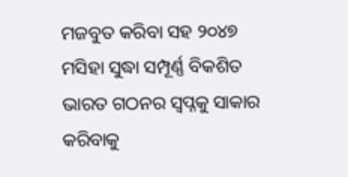ମଜବୁତ କରିବା ସହ ୨୦୪୭ ମସିହା ସୁଦ୍ଧା ସମ୍ପୂର୍ଣ୍ଣ ବିକଶିତ ଭାରତ ଗଠନର ସ୍ୱପ୍ନକୁ ସାକାର କରିବାକୁ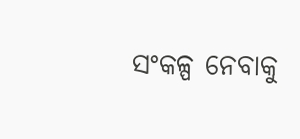ସଂକଳ୍ପ ନେବାକୁ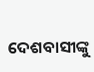ଦେଶବାସୀଙ୍କୁ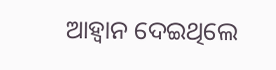ଆହ୍ୱାନ ଦେଇଥିଲେ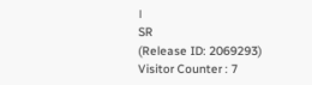।
SR
(Release ID: 2069293)
Visitor Counter : 7